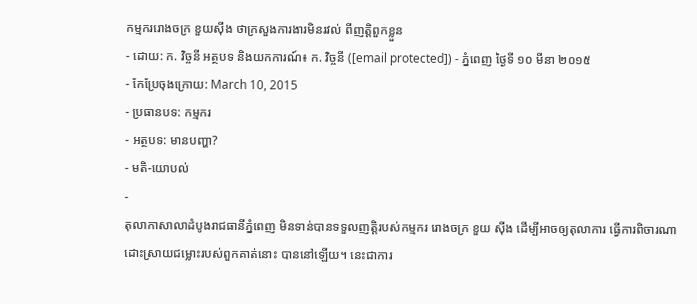កម្មកររោងចក្រ ខួយស៊ីង ថាក្រសួងការងារមិនរវល់ ពីញត្តិពួកខ្លួន
- ដោយ: ក. វិច្ចនី អត្ថបទ និងយកការណ៍៖ ក. វិច្ចនី ([email protected]) - ភ្នំពេញ ថ្ងៃទី ១០ មីនា ២០១៥
- កែប្រែចុងក្រោយ: March 10, 2015
- ប្រធានបទ: កម្មករ
- អត្ថបទ: មានបញ្ហា?
- មតិ-យោបល់
-
តុលាកាសាលាដំបូងរាជធានីភ្នំពេញ មិនទាន់បានទទួលញត្តិរបស់កម្មករ រោងចក្រ ខួយ ស៊ីង ដើម្បីអាចឲ្យតុលាការ ធ្វើការពិចារណា ដោះស្រាយជម្លោះរបស់ពួកគាត់នោះ បាននៅឡើយ។ នេះជាការ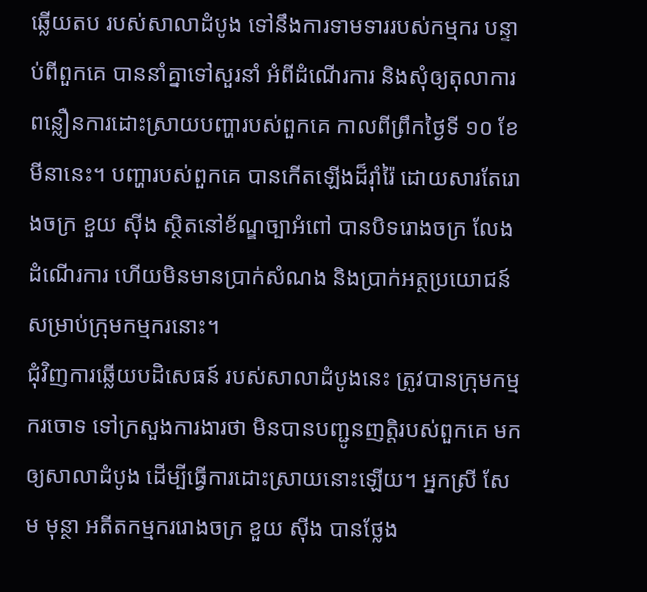ឆ្លើយតប របស់សាលាដំបូង ទៅនឹងការទាមទាររបស់កម្មករ បន្ទាប់ពីពួកគេ បាននាំគ្នាទៅសួរនាំ អំពីដំណើរការ និងសុំឲ្យតុលាការ ពន្លឿនការដោះស្រាយបញ្ហារបស់ពួកគេ កាលពីព្រឹកថ្ងៃទី ១០ ខែ មីនានេះ។ បញ្ហារបស់ពួកគេ បានកើតឡើងដ៏រ៉ាំរ៉ៃ ដោយសារតែរោងចក្រ ខួយ ស៊ីង ស្ថិតនៅខ័ណ្ឌច្បាអំពៅ បានបិទរោងចក្រ លែងដំណើរការ ហើយមិនមានប្រាក់សំណង និងប្រាក់អត្ថប្រយោជន៍ សម្រាប់ក្រុមកម្មករនោះ។
ជុំវិញការឆ្លើយបដិសេធន៍ របស់សាលាដំបូងនេះ ត្រូវបានក្រុមកម្មករចោទ ទៅក្រសួងការងារថា មិនបានបញ្ជូនញត្តិរបស់ពួកគេ មកឲ្យសាលាដំបូង ដើម្បីធ្វើការដោះស្រាយនោះឡើយ។ អ្នកស្រី សែម មុន្ថា អតីតកម្មកររោងចក្រ ខួយ ស៊ីង បានថ្លែង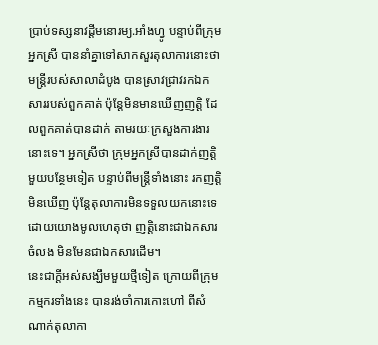ប្រាប់ទស្សនាវដ្ដីមនោរម្យ.អាំងហ្វូ បន្ទាប់ពីក្រុមអ្នកស្រី បាននាំគ្នាទៅសាកសួរតុលាការនោះថា មន្ត្រីរបស់សាលាដំបូង បានស្រាវជ្រាវរកឯកសាររបស់ពួកគាត់ ប៉ុន្តែមិនមានឃើញញត្តិ ដែលពួកគាត់បានដាក់ តាមរយៈក្រសួងការងារនោះទេ។ អ្នកស្រីថា ក្រុមអ្នកស្រីបានដាក់ញត្តិមួយបន្ថែមទៀត បន្ទាប់ពីមន្ត្រីទាំងនោះ រកញត្តិមិនឃើញ ប៉ុន្តែតុលាការមិនទទួលយកនោះទេ ដោយយោងមូលហេតុថា ញត្តិនោះជាឯកសារចំលង មិនមែនជាឯកសារដើម។
នេះជាក្ដីអស់សង្ឃឹមមួយថ្មីទៀត ក្រោយពីក្រុមកម្មករទាំងនេះ បានរង់ចាំការកោះហៅ ពីសំណាក់តុលាកា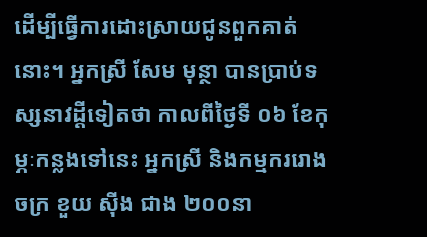ដើម្បីធ្វើការដោះស្រាយជូនពួកគាត់នោះ។ អ្នកស្រី សែម មុន្ថា បានប្រាប់ទស្សនាវដ្តីទៀតថា កាលពីថ្ងៃទី ០៦ ខែកុម្ភៈកន្លងទៅនេះ អ្នកស្រី និងកម្មកររោងចក្រ ខួយ ស៊ីង ជាង ២០០នា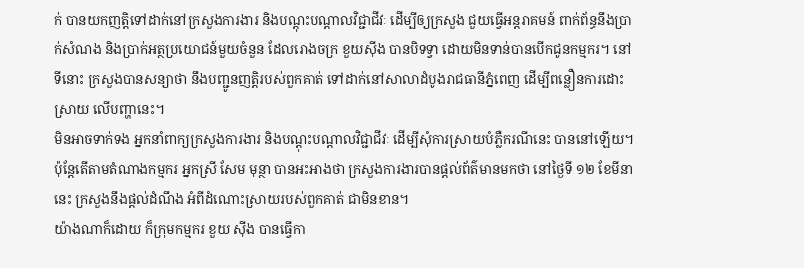ក់ បានយកញតិ្តទៅដាក់នៅក្រសួងការងារ និងបណ្តុះបណ្តាលវិជ្ជាជីវៈ ដើម្បីឲ្យក្រសួង ជួយធ្វើអន្តរាគមន៍ ពាក់ព័ន្ធនឹងប្រាក់សំណង និងប្រាក់អត្ថប្រយោជន៍មួយចំនួន ដែលរោងចក្រ ខួយស៊ីង បានបិទទ្វា ដោយមិនទាន់បានបើកជូនកម្មករ។ នៅទីនោះ ក្រសួងបានសន្យាថា នឹងបញ្ជូនញត្តិរបស់ពួកគាត់ ទៅដាក់នៅសាលាដំបូងរាជធានីភ្នំពេញ ដើម្បីពន្លឿនការដោះស្រាយ លើបញ្ហានេះ។
មិនអាចទាក់ទង អ្នកនាំពាក្យក្រសួងការងារ និងបណ្ដុះបណ្ដាលវិជ្ជាជីវៈ ដើម្បីសុំការស្រាយបំភ្លឺករណីនេះ បាននៅឡើយ។ ប៉ុន្តែតើតាមតំណាងកម្មករ អ្នកស្រី សែម មុន្ថា បានអះអាងថា ក្រសួងការងារបានផ្តល់ព័ត៌មានមកថា នៅថ្ងៃទី ១២ ខែមីនានេះ ក្រសួងនឹងផ្តល់ដំណឹង អំពីដំណោះស្រាយរបស់ពួកគាត់ ជាមិនខាន។
យ៉ាងណាក៏ដោយ ក៏ក្រុមកម្មករ ខួយ ស៊ីង បានធ្វើកា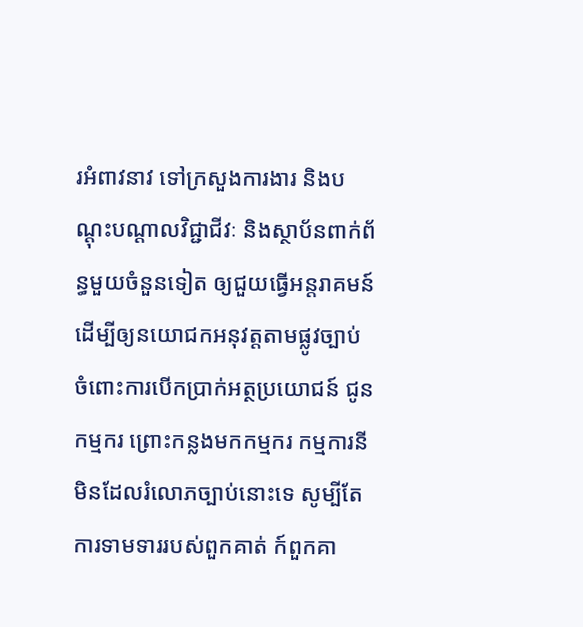រអំពាវនាវ ទៅក្រសួងការងារ និងបណ្តុះបណ្តាលវិជ្ជាជីវៈ និងស្ថាប័នពាក់ព័ន្ធមួយចំនួនទៀត ឲ្យជួយធ្វើអន្តរាគមន៍ ដើម្បីឲ្យនយោជកអនុវត្តតាមផ្លូវច្បាប់ ចំពោះការបើកប្រាក់អត្ថប្រយោជន៍ ជូនកម្មករ ព្រោះកន្លងមកកម្មករ កម្មការនី មិនដែលរំលោភច្បាប់នោះទេ សូម្បីតែការទាមទាររបស់ពួកគាត់ ក៍ពួកគា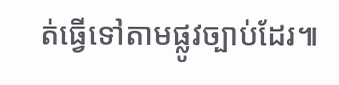ត់ធ្វើទៅតាមផ្លូវច្បាប់ដែរ៕